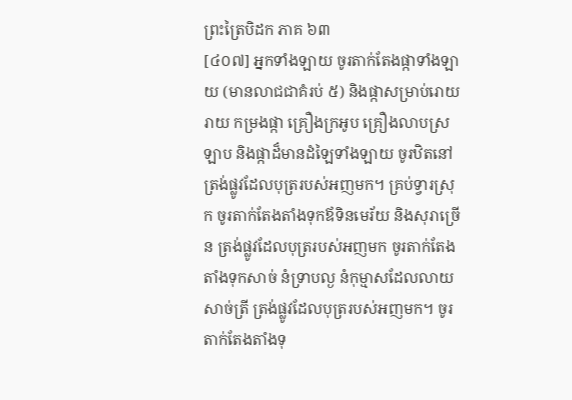ព្រះត្រៃបិដក ភាគ ៦៣
[៤០៧] អ្នកទាំងឡាយ ចូរតាក់តែងផ្កាទាំងឡាយ (មានលាជជាគំរប់ ៥) និងផ្កាសម្រាប់រោយរាយ កម្រងផ្កា គ្រឿងក្រអូប គ្រឿងលាបស្រឡាប និងផ្កាដ៏មានដំឡៃទាំងឡាយ ចូរឋិតនៅត្រង់ផ្លូវដែលបុត្ររបស់អញមក។ គ្រប់ទ្វារស្រុក ចូរតាក់តែងតាំងទុកឪទិនមេរ័យ និងសុរាច្រើន ត្រង់ផ្លូវដែលបុត្ររបស់អញមក ចូរតាក់តែងតាំងទុកសាច់ នំទ្រាបល្ង នំកុម្មាសដែលលាយសាច់ត្រី ត្រង់ផ្លូវដែលបុត្ររបស់អញមក។ ចូរតាក់តែងតាំងទុ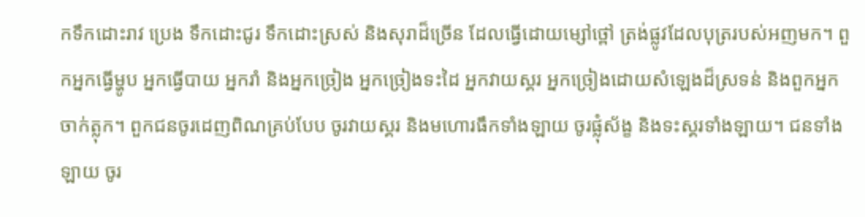កទឹកដោះរាវ ប្រេង ទឹកដោះជូរ ទឹកដោះស្រស់ និងសុរាដ៏ច្រើន ដែលធ្វើដោយម្សៅថ្ពៅ ត្រង់ផ្លូវដែលបុត្ររបស់អញមក។ ពួកអ្នកធ្វើម្ហូប អ្នកធ្វើបាយ អ្នករាំ និងអ្នកច្រៀង អ្នកច្រៀងទះដៃ អ្នកវាយស្គរ អ្នកច្រៀងដោយសំឡេងដ៏ស្រទន់ និងពួកអ្នកចាក់ត្លុក។ ពួកជនចូរដេញពិណគ្រប់បែប ចូរវាយស្គរ និងមហោរធឹកទាំងឡាយ ចូរផ្លុំស័ង្ខ និងទះស្គរទាំងឡាយ។ ជនទាំងឡាយ ចូរ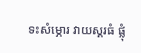ទះសំម្ភោរ វាយស្គរធំ ផ្លុំ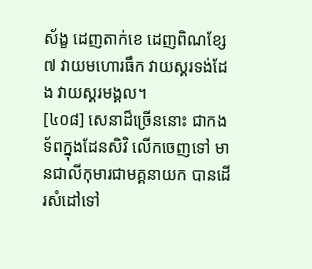ស័ង្ខ ដេញតាក់ខេ ដេញពិណខ្សែ ៧ វាយមហោរធឹក វាយស្គរទង់ដែង វាយស្គរមង្គល។
[៤០៨] សេនាដ៏ច្រើននោះ ជាកងទ័ពក្នុងដែនសិវិ លើកចេញទៅ មានជាលីកុមារជាមគ្គនាយក បានដើរសំដៅទៅ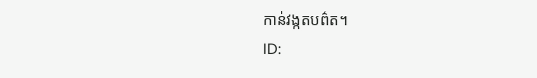កាន់វង្កតបព៌ត។
ID: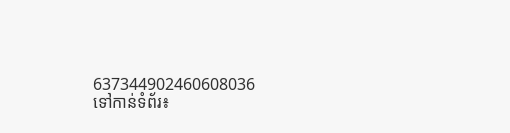637344902460608036
ទៅកាន់ទំព័រ៖